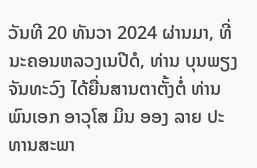ວັນທີ 20 ທັນວາ 2024 ຜ່ານມາ, ທີ່ນະຄອນຫລວງເນປີດໍ, ທ່ານ ບຸນພຽງ ຈັນທະວົງ ໄດ້ຍື່ນສານຕາຕັ້ງຕໍ່ ທ່ານ ພົນເອກ ອາວຸໂສ ມິນ ອອງ ລາຍ ປະທານສະພາ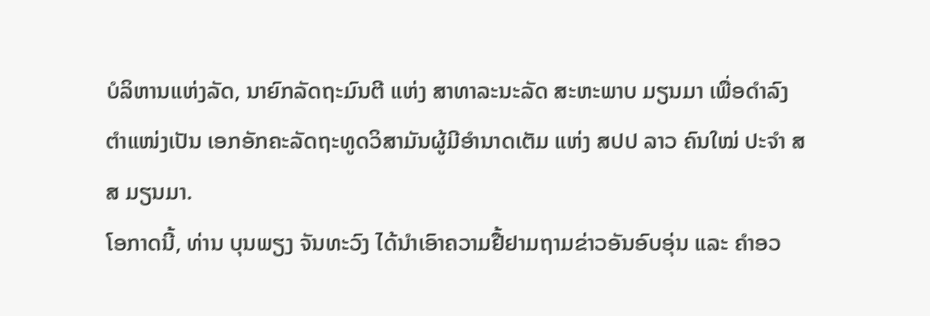ບໍລິຫານແຫ່ງລັດ, ນາຍົກລັດຖະມົນຕີ ແຫ່ງ ສາທາລະນະລັດ ສະຫະພາບ ມຽນມາ ເພື່ອດໍາລົງຕໍາແໜ່ງເປັນ ເອກອັກຄະລັດຖະທູດວິສາມັນຜູ້ມີອໍານາດເຕັມ ແຫ່ງ ສປປ ລາວ ຄົນໃໝ່ ປະຈໍາ ສສ ມຽນມາ.
ໂອກາດນີ້, ທ່ານ ບຸນພຽງ ຈັນທະວົງ ໄດ້ນໍາເອົາຄວາມຢື້ຢາມຖາມຂ່າວອັນອົບອຸ່ນ ແລະ ຄໍາອວ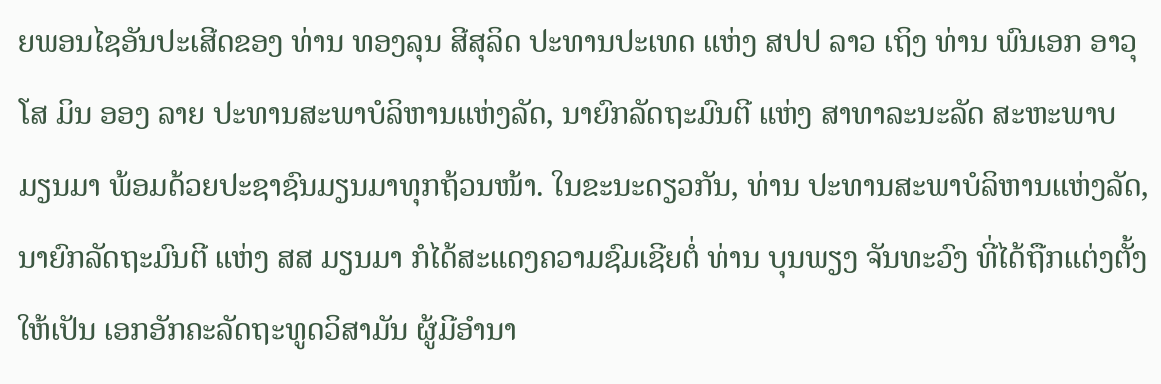ຍພອນໄຊອັນປະເສີດຂອງ ທ່ານ ທອງລຸນ ສີສຸລິດ ປະທານປະເທດ ແຫ່ງ ສປປ ລາວ ເຖິງ ທ່ານ ພົນເອກ ອາວຸໂສ ມິນ ອອງ ລາຍ ປະທານສະພາບໍລິຫານແຫ່ງລັດ, ນາຍົກລັດຖະມົນຕີ ແຫ່ງ ສາທາລະນະລັດ ສະຫະພາບ ມຽນມາ ພ້ອມດ້ວຍປະຊາຊົນມຽນມາທຸກຖ້ວນໜ້າ. ໃນຂະນະດຽວກັນ, ທ່ານ ປະທານສະພາບໍລິຫານແຫ່ງລັດ, ນາຍົກລັດຖະມົນຕີ ແຫ່ງ ສສ ມຽນມາ ກໍໄດ້ສະແດງຄວາມຊົມເຊີຍຕໍ່ ທ່ານ ບຸນພຽງ ຈັນທະວົງ ທີ່ໄດ້ຖືກແຕ່ງຕັ້ງໃຫ້ເປັນ ເອກອັກຄະລັດຖະທູດວິສາມັນ ຜູ້ມີອໍານາ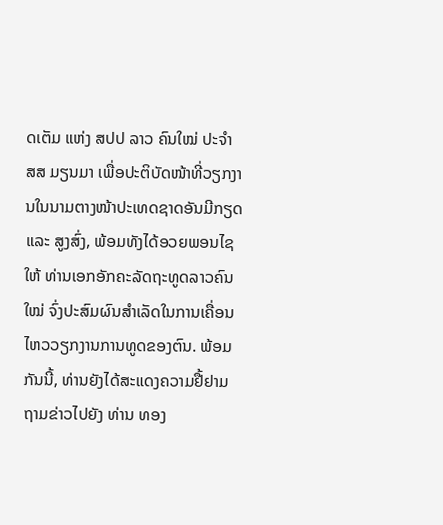ດເຕັມ ແຫ່ງ ສປປ ລາວ ຄົນໃໝ່ ປະຈໍາ ສສ ມຽນມາ ເພື່ອປະຕິບັດໜ້າທີ່ວຽກງານໃນນາມຕາງໜ້າປະເທດຊາດອັນມີກຽດ ແລະ ສູງສົ່ງ, ພ້ອມທັງໄດ້ອວຍພອນໄຊໃຫ້ ທ່ານເອກອັກຄະລັດຖະທູດລາວຄົນໃໝ່ ຈົ່ງປະສົມຜົນສໍາເລັດໃນການເຄື່ອນໄຫວວຽກງານການທູດຂອງຕົນ. ພ້ອມກັນນີ້, ທ່ານຍັງໄດ້ສະແດງຄວາມຢື້ຢາມຖາມຂ່າວໄປຍັງ ທ່ານ ທອງ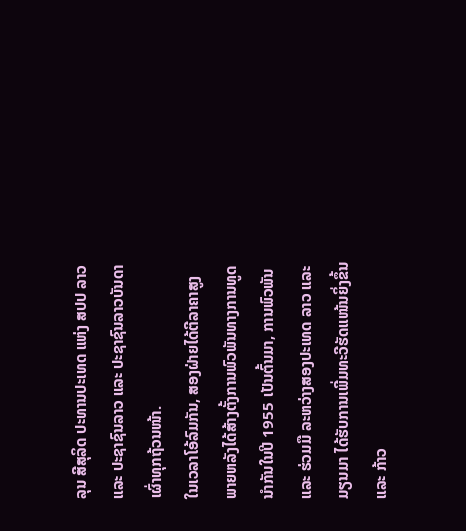ລຸນ ສີສຸລິດ ປະທານປະເທດ ແຫ່ງ ສປປ ລາວ ແລະ ປະຊາຊົນລາວ ແລະ ປະຊາຊົນລາວບັນດາເຜົ່າທຸກຖ້ວນໜ້າ.
ໃນເວລາໂອ້ລົມກັນ, ສອງຝ່າຍໄດ້ຕີລາຄາສູງ ພາຍຫລັງໄດ້ສ້າງຕັ້ງການພົວພັນທາງການທູດນໍາກັນໃນປີ 1955 ເປັນຕົ້ນມາ, ການພົວພັນ ແລະ ຮ່ວມມື ລະຫວ່າງສອງປະເທດ ລາວ ແລະ ມຽນມາ ໄດ້ຮັບການເພີ່ມທະວີຮັດແໜ້ນຍິ່ງຂຶ້ນ ແລະ ກ້າວ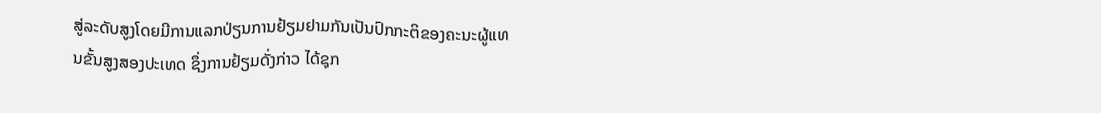ສູ່ລະດັບສູງໂດຍມີການແລກປ່ຽນການຢ້ຽມຢາມກັນເປັນປົກກະຕິຂອງຄະນະຜູ້ແທນຂັ້ນສູງສອງປະເທດ ຊຶ່ງການຢ້ຽມດັ່ງກ່າວ ໄດ້ຊຸກ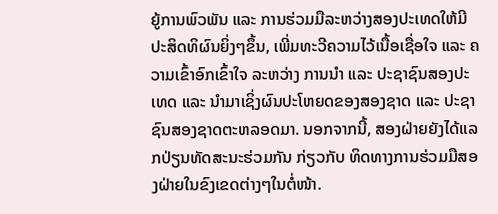ຍູ້ການພົວພັນ ແລະ ການຮ່ວມມືລະຫວ່າງສອງປະເທດໃຫ້ມີປະສິດທິຜົນຍິ່ງໆຂຶ້ນ, ເພີ່ມທະວີຄວາມໄວ້ເນື້ອເຊື່ອໃຈ ແລະ ຄວາມເຂົ້າອົກເຂົ້າໃຈ ລະຫວ່າງ ການນຳ ແລະ ປະຊາຊົນສອງປະເທດ ແລະ ນຳມາເຊິ່ງຜົນປະໂຫຍດຂອງສອງຊາດ ແລະ ປະຊາຊົນສອງຊາດຕະຫລອດມາ. ນອກຈາກນີ້, ສອງຝ່າຍຍັງໄດ້ແລກປ່ຽນທັດສະນະຮ່ວມກັນ ກ່ຽວກັບ ທິດທາງການຮ່ວມມືສອງຝ່າຍໃນຂົງເຂດຕ່າງໆໃນຕໍ່ໜ້າ.